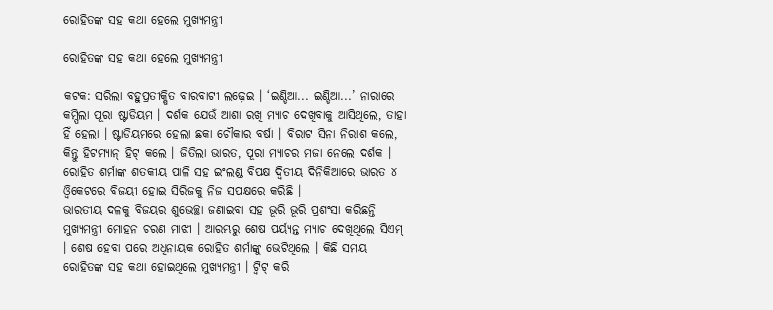ରୋହିତଙ୍କ ସହ କଥା ହେଲେ ମୁଖ୍ୟମନ୍ତ୍ରୀ

ରୋହିତଙ୍କ ସହ କଥା ହେଲେ ମୁଖ୍ୟମନ୍ତ୍ରୀ

କଟକ: ସରିଲା ବହୁପ୍ରତୀକ୍ଷିତ ବାରବାଟୀ ଲଢ଼େଇ । ‘ଇଣ୍ଡିଆ... ଇଣ୍ଡିଆ...’ ନାରାରେ କମ୍ପିଲା ପୂରା ଷ୍ଟାଡିୟମ । ଦର୍ଶକ ଯେଉଁ ଆଶା ରଖି ମ୍ୟାଚ ଦେଖିବାକୁ ଆସିଥିଲେ, ତାହା ହିଁ ହେଲା । ଷ୍ଟାଡିୟମରେ ହେଲା ଛକା ଚୌକାର ବର୍ଷା । ବିରାଟ ସିନା ନିରାଶ କଲେ, କିନ୍ତୁ ହିଟମ୍ୟାନ୍‌ ହିଟ୍‌ କଲେ । ଜିତିଲା ଭାରତ, ପୂରା ମ୍ୟାଚର ମଜା ନେଲେ ଦର୍ଶକ । ରୋହିତ ଶର୍ମାଙ୍କ ଶତକୀୟ ପାଳି ସହ ଇଂଲଣ୍ଡ ବିପକ୍ଷ ଦ୍ବିତୀୟ ଦିନିକିଆରେ ଭାରତ ୪ ଓ୍ବିକେଟରେ ବିଜୟୀ ହୋଇ ସିରିଜକୁ ନିଜ ସପକ୍ଷରେ କରିଛି ।
ଭାରତୀୟ ଦଳକୁ ବିଜୟର ଶୁଭେଚ୍ଛା ଜଣାଇବା ସହ ଭୂରି ଭୂରି ପ୍ରଶଂସା କରିଛନ୍ତି ମୁଖ୍ୟମନ୍ତ୍ରୀ ମୋହନ ଚରଣ ମାଝୀ । ଆରମ୍ଭରୁ ଶେଷ ପର୍ୟ୍ୟନ୍ତ ମ୍ୟାଚ ଦେଖିଥିଲେ ସିଏମ୍‌ । ଶେଷ ହେବା ପରେ ଅଧିନାୟକ ରୋହିତ ଶର୍ମାଙ୍କୁ ଭେଟିଥିଲେ । କିଛି ସମୟ ରୋହିତଙ୍କ ସହ କଥା ହୋଇଥିଲେ ମୁଖ୍ୟମନ୍ତ୍ରୀ । ଟ୍ବିଟ୍‌ କରି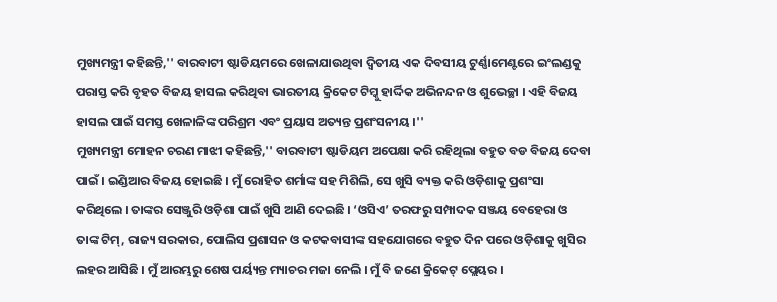ମୁଖ୍ୟମନ୍ତ୍ରୀ କହିଛନ୍ତି,'' ବାରବାଟୀ ଷ୍ଟାଡିୟମରେ ଖେଳାଯାଉଥିବା ଦ୍ଵିତୀୟ ଏକ ଦିବସୀୟ ଟୁର୍ଣ୍ଣାମେଣ୍ଟରେ ଇଂଲଣ୍ଡକୁ ପରାସ୍ତ କରି ବୃହତ ବିଜୟ ହାସଲ କରିଥିବା ଭାରତୀୟ କ୍ରିକେଟ ଟିମ୍କୁ‌ ହାର୍ଦ୍ଦିକ ଅଭିନନ୍ଦନ ଓ ଶୁଭେଚ୍ଛା । ଏହି ବିଜୟ ହାସଲ ପାଇଁ ସମସ୍ତ ଖେଳାଳିଙ୍କ ପରିଶ୍ରମ ଏବଂ ପ୍ରୟାସ ଅତ୍ୟନ୍ତ ପ୍ରଶଂସନୀୟ ।''
ମୁଖ୍ୟମନ୍ତ୍ରୀ ମୋହନ ଚରଣ ମାଝୀ କହିଛନ୍ତି,'' ବାରବାଟୀ ଷ୍ଟାଡିୟମ ଅପେକ୍ଷା କରି ରହିଥିଲା ବହୁତ ବଡ ବିଜୟ ଦେବା ପାଇଁ । ଇଣ୍ଡିଆର ବିଜୟ ହୋଇଛି । ମୁଁ ରୋହିତ ଶର୍ମାଙ୍କ ସହ ମିଶିଲି, ସେ ଖୁସି ବ୍ୟକ୍ତ କରି ଓଡ଼ିଶାକୁ ପ୍ରଶଂସା କରିଥିଲେ । ତାଙ୍କର ସେଞ୍ଜୁରି ଓଡ଼ିଶା ପାଇଁ ଖୁସି ଆଣି ଦେଇଛି । ‘ଓସିଏ’ ତରଫରୁ ସମ୍ପାଦକ ସଞ୍ଜୟ ବେହେରା ଓ ତାଙ୍କ ଟିମ୍‌, ରାଜ୍ୟ ସରକାର, ପୋଲିସ ପ୍ରଶାସନ ଓ କଟକବାସୀଙ୍କ ସହଯୋଗରେ ବହୁତ ଦିନ ପରେ ଓଡ଼ିଶାକୁ ଖୁସିର ଲହର ଆସିଛି । ମୁଁ ଆରମ୍ଭରୁ ଶେଷ ପର୍ୟ୍ୟନ୍ତ ମ୍ୟାଚର ମଜା ନେଲି । ମୁଁ ବି ଜଣେ କ୍ରିକେଟ୍‌ ପ୍ଲେୟର ।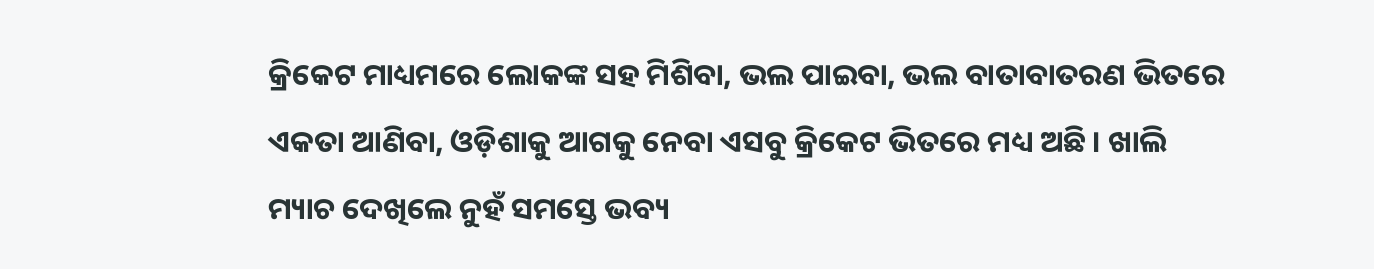କ୍ରିକେଟ ମାଧ୍ୟମରେ ଲୋକଙ୍କ ସହ ମିଶିବା, ଭଲ ପାଇବା, ଭଲ ବାତାବାତରଣ ଭିତରେ ଏକତା ଆଣିବା, ଓଡ଼ିଶାକୁ ଆଗକୁ ନେବା ଏସବୁ କ୍ରିକେଟ ଭିତରେ ମଧ୍ୟ ଅଛି । ଖାଲି ମ୍ୟାଚ ଦେଖିଲେ ନୁହଁ ସମସ୍ତେ ଭବ୍ୟ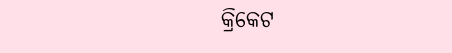କ୍ରିକେଟ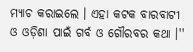ମ୍ୟାଚ କରାଇଲେ । ଏହା କଟକ ବାରବାଟୀ ଓ ଓଡ଼ିଶା ପାଇଁ ଗର୍ବ ଓ ଗୌରବର କଥା ।''